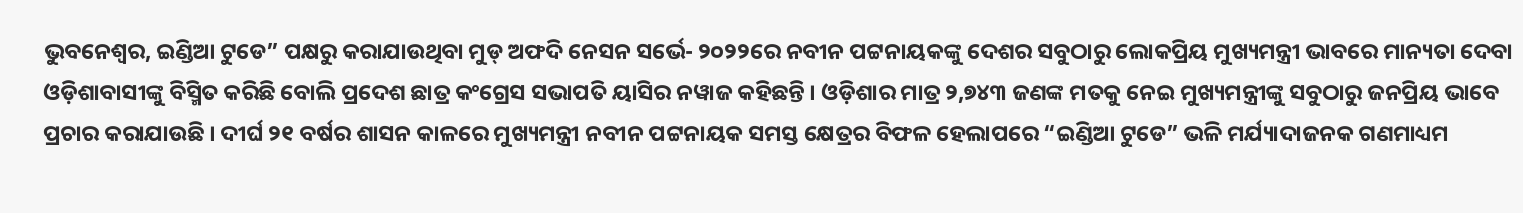ଭୁବନେଶ୍ୱର, ଇଣ୍ଡିଆ ଟୁଡେ” ପକ୍ଷରୁ କରାଯାଉଥିବା ମୁଡ୍ ଅଫଦି ନେସନ ସର୍ଭେ- ୨୦୨୨ରେ ନବୀନ ପଟ୍ଟନାୟକଙ୍କୁ ଦେଶର ସବୁଠାରୁ ଲୋକପ୍ରିୟ ମୁଖ୍ୟମନ୍ତ୍ରୀ ଭାବରେ ମାନ୍ୟତା ଦେବା ଓଡ଼ିଶାବାସୀଙ୍କୁ ବିସ୍ମିତ କରିଛି ବୋଲି ପ୍ରଦେଶ ଛାତ୍ର କଂଗ୍ରେସ ସଭାପତି ୟାସିର ନୱାଜ କହିଛନ୍ତି । ଓଡ଼ିଶାର ମାତ୍ର ୨,୭୪୩ ଜଣଙ୍କ ମତକୁ ନେଇ ମୁଖ୍ୟମନ୍ତ୍ରୀଙ୍କୁ ସବୁଠାରୁ ଜନପ୍ରିୟ ଭାବେ ପ୍ରଚାର କରାଯାଉଛି । ଦୀର୍ଘ ୨୧ ବର୍ଷର ଶାସନ କାଳରେ ମୁଖ୍ୟମନ୍ତ୍ରୀ ନବୀନ ପଟ୍ଟନାୟକ ସମସ୍ତ କ୍ଷେତ୍ରର ବିଫଳ ହେଲାପରେ “ଇଣ୍ଡିଆ ଟୁଡେ” ଭଳି ମର୍ଯ୍ୟାଦାଜନକ ଗଣମାଧ୍ୟମ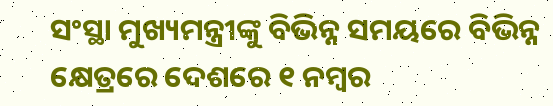ସଂସ୍ଥା ମୁଖ୍ୟମନ୍ତ୍ରୀଙ୍କୁ ବିଭିନ୍ନ ସମୟରେ ବିଭିନ୍ନ କ୍ଷେତ୍ରରେ ଦେଶରେ ୧ ନମ୍ବର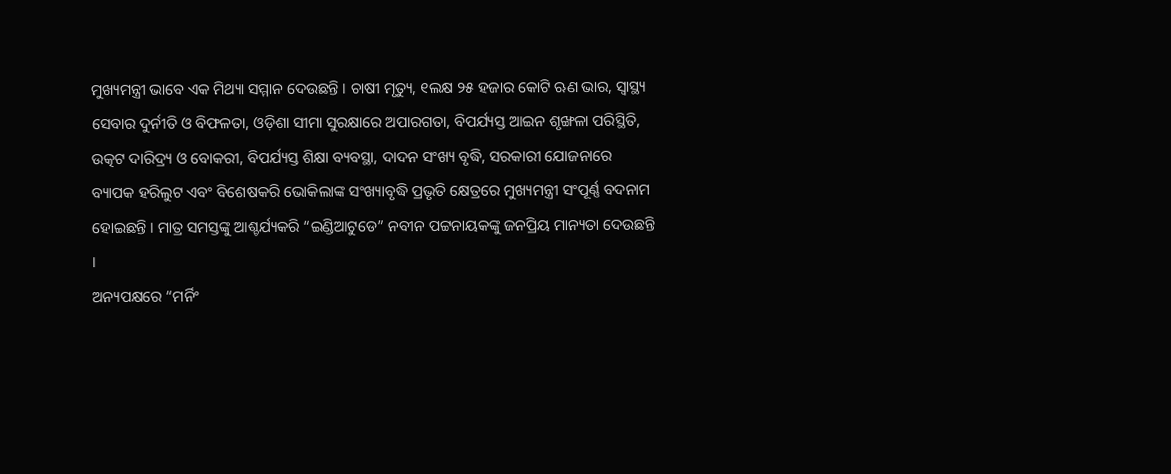ମୁଖ୍ୟମନ୍ତ୍ରୀ ଭାବେ ଏକ ମିଥ୍ୟା ସମ୍ମାନ ଦେଉଛନ୍ତି । ଚାଷୀ ମୃତ୍ୟୁ, ୧ଲକ୍ଷ ୨୫ ହଜାର କୋଟି ଋଣ ଭାର, ସ୍ୱାସ୍ଥ୍ୟ ସେବାର ଦୁର୍ନୀତି ଓ ବିଫଳତା, ଓଡ଼ିଶା ସୀମା ସୁରକ୍ଷାରେ ଅପାରଗତା, ବିପର୍ଯ୍ୟସ୍ତ ଆଇନ ଶୃଙ୍ଖଳା ପରିସ୍ଥିତି, ଉତ୍କଟ ଦାରିଦ୍ର୍ୟ ଓ ବୋକରୀ, ବିପର୍ଯ୍ୟସ୍ତ ଶିକ୍ଷା ବ୍ୟବସ୍ଥା, ଦାଦନ ସଂଖ୍ୟ ବୃଦ୍ଧି, ସରକାରୀ ଯୋଜନାରେ ବ୍ୟାପକ ହରିଲୁଟ ଏବଂ ବିଶେଷକରି ଭୋକିଲାଙ୍କ ସଂଖ୍ୟାବୃଦ୍ଧି ପ୍ରଭୃତି କ୍ଷେତ୍ରରେ ମୁଖ୍ୟମନ୍ତ୍ରୀ ସଂପୂର୍ଣ୍ଣ ବଦନାମ ହୋଇଛନ୍ତି । ମାତ୍ର ସମସ୍ତଙ୍କୁ ଆଶ୍ଚର୍ଯ୍ୟକରି “ଇଣ୍ଡିଆଟୁଡେ” ନବୀନ ପଟ୍ଟନାୟକଙ୍କୁ ଜନପ୍ରିୟ ମାନ୍ୟତା ଦେଉଛନ୍ତି ।
ଅନ୍ୟପକ୍ଷରେ “ମର୍ନିଂ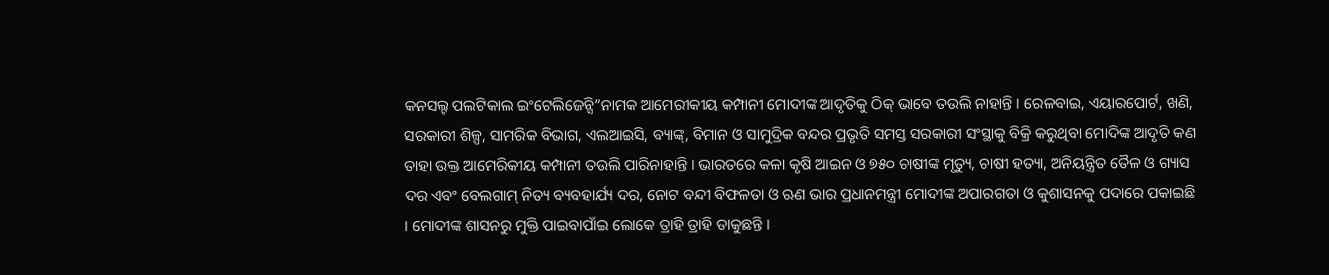କନସଲ୍ଟ ପଲଟିକାଲ ଇଂଟେଲିଜେନ୍ସି”ନାମକ ଆମେରୀକୀୟ କମ୍ପାନୀ ମୋଦୀଙ୍କ ଆଦୃତିକୁ ଠିକ୍ ଭାବେ ତଉଲି ନାହାନ୍ତି । ରେଳବାଇ, ଏୟାରପୋର୍ଟ, ଖଣି, ସରକାରୀ ଶିଳ୍ପ, ସାମରିକ ବିଭାଗ, ଏଲଆଇସି, ବ୍ୟାଙ୍କ୍, ବିମାନ ଓ ସାମୁଦ୍ରିକ ବନ୍ଦର ପ୍ରଭୃତି ସମସ୍ତ ସରକାରୀ ସଂସ୍ଥାକୁ ବିକ୍ରି କରୁଥିବା ମୋଦିଙ୍କ ଆଦୃତି କଣ ତାହା ଉକ୍ତ ଆମେରିକୀୟ କମ୍ପାନୀ ତଉଲି ପାରିନାହାନ୍ତି । ଭାରତରେ କଳା କୃଷି ଆଇନ ଓ ୭୫୦ ଚାଷୀଙ୍କ ମୃତ୍ୟୁ, ଚାଷୀ ହତ୍ୟା, ଅନିୟନ୍ତ୍ରିତ ତୈଳ ଓ ଗ୍ୟାସ ଦର ଏବଂ ବେଲଗାମ୍ ନିତ୍ୟ ବ୍ୟବହାର୍ଯ୍ୟ ଦର, ନୋଟ ବନ୍ଦୀ ବିଫଳତା ଓ ଋଣ ଭାର ପ୍ରଧାନମନ୍ତ୍ରୀ ମୋଦୀଙ୍କ ଅପାରଗତା ଓ କୁଶାସନକୁ ପଦାରେ ପକାଇଛି । ମୋଦୀଙ୍କ ଶାସନରୁ ମୁକ୍ତି ପାଇବାପାଁଇ ଲୋକେ ତ୍ରାହି ତ୍ରାହି ଡାକୁଛନ୍ତି ।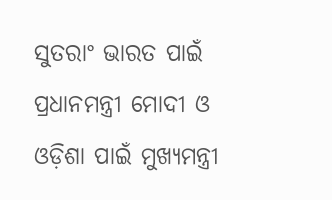ସୁତରାଂ ଭାରତ ପାଇଁ ପ୍ରଧାନମନ୍ତ୍ରୀ ମୋଦୀ ଓ ଓଡ଼ିଶା ପାଇଁ ମୁଖ୍ୟମନ୍ତ୍ରୀ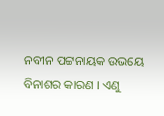ନବୀନ ପଟ୍ଟନାୟକ ଉଭୟେ ବିନାଶର କାରଣ । ଏଣୁ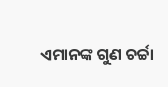ଏମାନଙ୍କ ଗୁଣ ଚର୍ଚ୍ଚା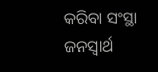କରିବା ସଂସ୍ଥା ଜନସ୍ୱାର୍ଥ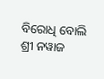ବିରୋଧି ବୋଲି ଶ୍ରୀ ନୱାଜ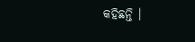କହିଛନ୍ତି ।